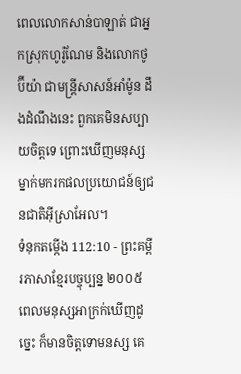ពេលលោកសាន់បាឡាត់ ជាអ្នកស្រុកហូរ៉ូណែម និងលោកថូប៊ីយ៉ា ជាមន្ត្រីសាសន៍អាំម៉ូន ដឹងដំណឹងនេះ ពួកគេមិនសប្បាយចិត្តទេ ព្រោះឃើញមនុស្សម្នាក់មករកផលប្រយោជន៍ឲ្យជនជាតិអ៊ីស្រាអែល។
ទំនុកតម្កើង 112:10 - ព្រះគម្ពីរភាសាខ្មែរបច្ចុប្បន្ន ២០០៥ ពេលមនុស្សអាក្រក់ឃើញដូច្នេះ ក៏មានចិត្តទោមនស្ស គេ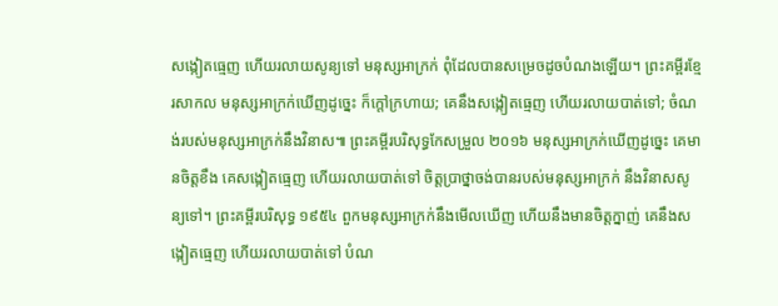សង្កៀតធ្មេញ ហើយរលាយសូន្យទៅ មនុស្សអាក្រក់ ពុំដែលបានសម្រេចដូចបំណងឡើយ។ ព្រះគម្ពីរខ្មែរសាកល មនុស្សអាក្រក់ឃើញដូច្នេះ ក៏ក្ដៅក្រហាយ; គេនឹងសង្កៀតធ្មេញ ហើយរលាយបាត់ទៅ; ចំណង់របស់មនុស្សអាក្រក់នឹងវិនាស៕ ព្រះគម្ពីរបរិសុទ្ធកែសម្រួល ២០១៦ មនុស្សអាក្រក់ឃើញដូច្នេះ គេមានចិត្តខឹង គេសង្កៀតធ្មេញ ហើយរលាយបាត់ទៅ ចិត្តប្រាថ្នាចង់បានរបស់មនុស្សអាក្រក់ នឹងវិនាសសូន្យទៅ។ ព្រះគម្ពីរបរិសុទ្ធ ១៩៥៤ ពួកមនុស្សអាក្រក់នឹងមើលឃើញ ហើយនឹងមានចិត្តក្នាញ់ គេនឹងសង្កៀតធ្មេញ ហើយរលាយបាត់ទៅ បំណ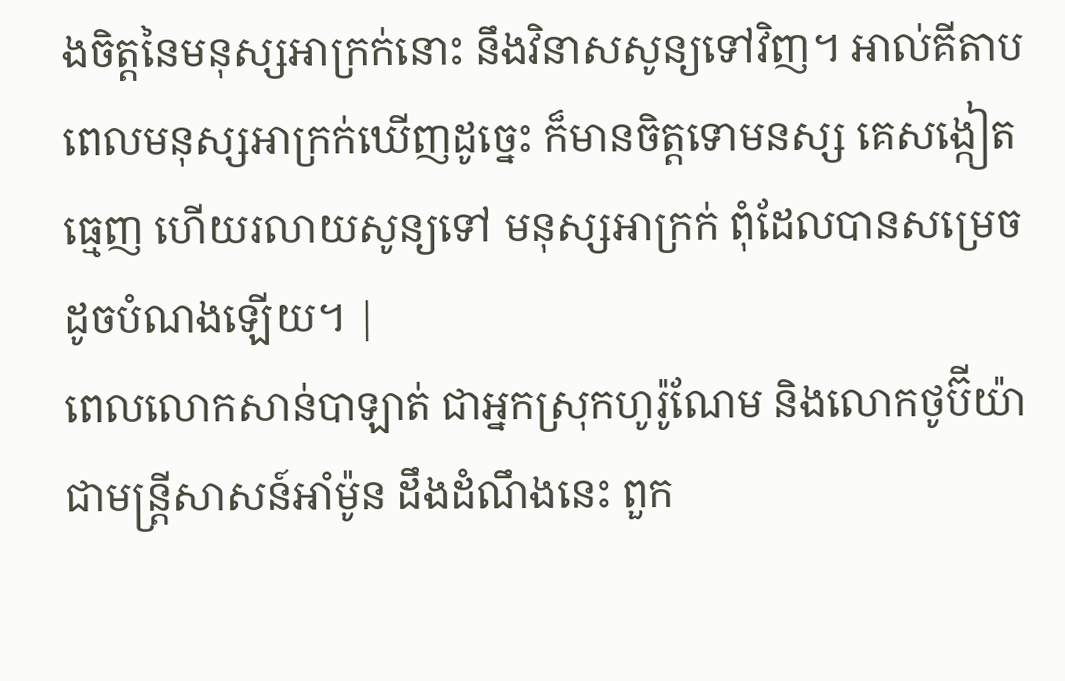ងចិត្តនៃមនុស្សអាក្រក់នោះ នឹងវិនាសសូន្យទៅវិញ។ អាល់គីតាប ពេលមនុស្សអាក្រក់ឃើញដូច្នេះ ក៏មានចិត្តទោមនស្ស គេសង្កៀតធ្មេញ ហើយរលាយសូន្យទៅ មនុស្សអាក្រក់ ពុំដែលបានសម្រេចដូចបំណងឡើយ។ |
ពេលលោកសាន់បាឡាត់ ជាអ្នកស្រុកហូរ៉ូណែម និងលោកថូប៊ីយ៉ា ជាមន្ត្រីសាសន៍អាំម៉ូន ដឹងដំណឹងនេះ ពួក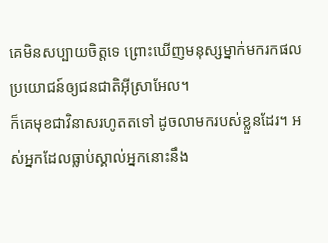គេមិនសប្បាយចិត្តទេ ព្រោះឃើញមនុស្សម្នាក់មករកផលប្រយោជន៍ឲ្យជនជាតិអ៊ីស្រាអែល។
ក៏គេមុខជាវិនាសរហូតតទៅ ដូចលាមករបស់ខ្លួនដែរ។ អស់អ្នកដែលធ្លាប់ស្គាល់អ្នកនោះនឹង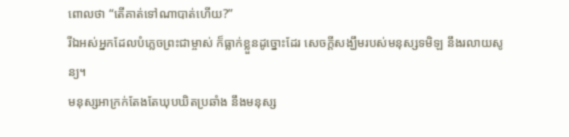ពោលថា “តើគាត់ទៅណាបាត់ហើយ?”
រីឯអស់អ្នកដែលបំភ្លេចព្រះជាម្ចាស់ ក៏ធ្លាក់ខ្លួនដូច្នោះដែរ សេចក្ដីសង្ឃឹមរបស់មនុស្សទមិឡ នឹងរលាយសូន្យ។
មនុស្សអាក្រក់តែងតែឃុបឃិតប្រឆាំង នឹងមនុស្ស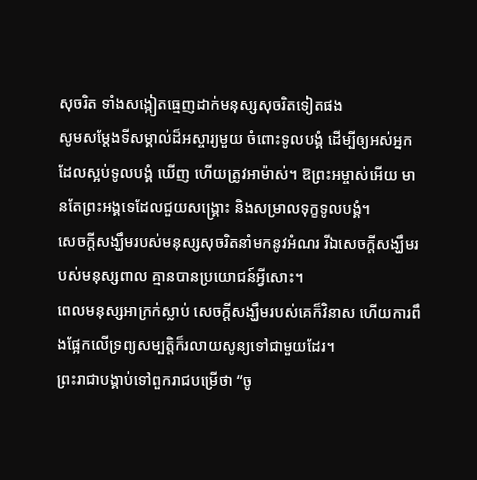សុចរិត ទាំងសង្កៀតធ្មេញដាក់មនុស្សសុចរិតទៀតផង
សូមសម្តែងទីសម្គាល់ដ៏អស្ចារ្យមួយ ចំពោះទូលបង្គំ ដើម្បីឲ្យអស់អ្នកដែលស្អប់ទូលបង្គំ ឃើញ ហើយត្រូវអាម៉ាស់។ ឱព្រះអម្ចាស់អើយ មានតែព្រះអង្គទេដែលជួយសង្គ្រោះ និងសម្រាលទុក្ខទូលបង្គំ។
សេចក្ដីសង្ឃឹមរបស់មនុស្សសុចរិតនាំមកនូវអំណរ រីឯសេចក្ដីសង្ឃឹមរបស់មនុស្សពាល គ្មានបានប្រយោជន៍អ្វីសោះ។
ពេលមនុស្សអាក្រក់ស្លាប់ សេចក្ដីសង្ឃឹមរបស់គេក៏វិនាស ហើយការពឹងផ្អែកលើទ្រព្យសម្បត្តិក៏រលាយសូន្យទៅជាមួយដែរ។
ព្រះរាជាបង្គាប់ទៅពួករាជបម្រើថា “ចូ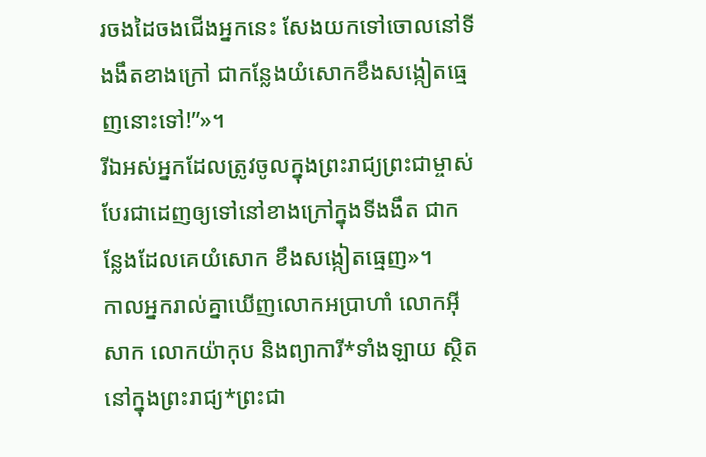រចងដៃចងជើងអ្នកនេះ សែងយកទៅចោលនៅទីងងឹតខាងក្រៅ ជាកន្លែងយំសោកខឹងសង្កៀតធ្មេញនោះទៅ!”»។
រីឯអស់អ្នកដែលត្រូវចូលក្នុងព្រះរាជ្យព្រះជាម្ចាស់ បែរជាដេញឲ្យទៅនៅខាងក្រៅក្នុងទីងងឹត ជាកន្លែងដែលគេយំសោក ខឹងសង្កៀតធ្មេញ»។
កាលអ្នករាល់គ្នាឃើញលោកអប្រាហាំ លោកអ៊ីសាក លោកយ៉ាកុប និងព្យាការី*ទាំងឡាយ ស្ថិតនៅក្នុងព្រះរាជ្យ*ព្រះជា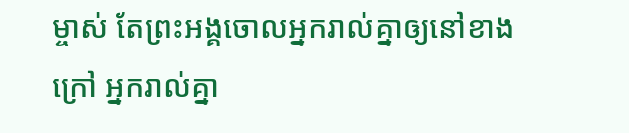ម្ចាស់ តែព្រះអង្គចោលអ្នករាល់គ្នាឲ្យនៅខាងក្រៅ អ្នករាល់គ្នា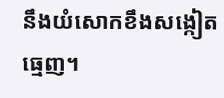នឹងយំសោកខឹងសង្កៀតធ្មេញ។